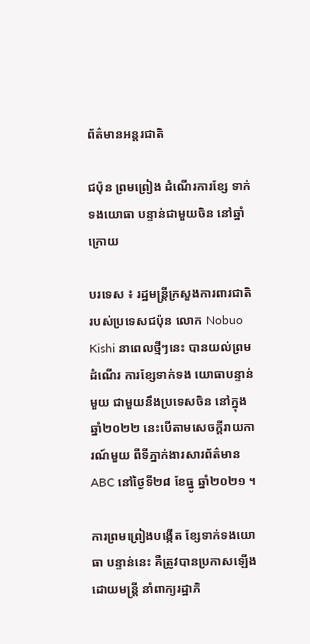ព័ត៌មានអន្តរជាតិ

ជប៉ុន ព្រមព្រៀង ដំណើរការខ្សែ ទាក់ទងយោធា បន្ទាន់ជាមួយចិន នៅឆ្នាំក្រោយ

បរទេស ៖ រដ្ឋមន្ត្រីក្រសួងការពារជាតិ របស់ប្រទេសជប៉ុន លោក Nobuo Kishi នាពេលថ្មីៗនេះ បានយល់ព្រមដំណើរ ការខ្សែទាក់ទង យោធាបន្ទាន់មួយ ជាមួយនឹងប្រទេសចិន នៅក្នុងឆ្នាំ២០២២ នេះបើតាមសេចក្តីរាយការណ៍មួយ ពីទីភ្នាក់ងារសារព័ត៌មាន ABC នៅថ្ងៃទី២៨ ខែធ្នូ ឆ្នាំ២០២១ ។

ការព្រមព្រៀងបង្កើត ខ្សែទាក់ទងយោធា បន្ទាន់នេះ គឺត្រូវបានប្រកាសឡើងដោយមន្ត្រី នាំពាក្យរដ្ឋាភិ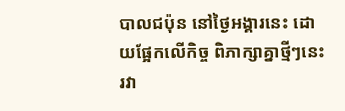បាលជប៉ុន នៅថ្ងៃអង្គារនេះ ដោយផ្អែកលើកិច្ច ពិភាក្សាគ្នាថ្មីៗនេះ រវា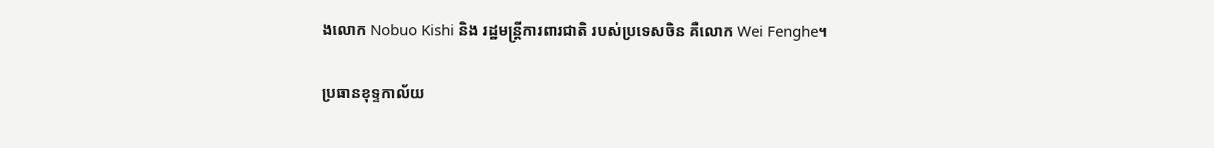ងលោក Nobuo Kishi និង រដ្ឋមន្ត្រីការពារជាតិ របស់ប្រទេសចិន គឺលោក Wei Fenghe។

ប្រធានខុទ្ទកាល័យ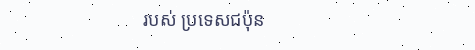របស់ ប្រទេសជប៉ុន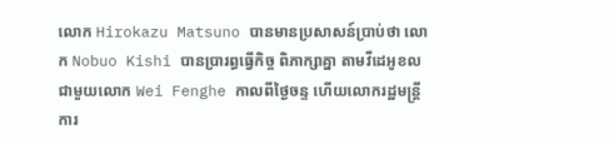លោក Hirokazu Matsuno បានមានប្រសាសន៍ប្រាប់ថា លោក Nobuo Kishi បានប្រារព្ធធ្វើកិច្ច ពិភាក្សាគ្នា តាមវីដេអូខល ជាមួយលោក Wei Fenghe កាលពីថ្ងៃចន្ទ ហើយលោករដ្ឋមន្ត្រី ការ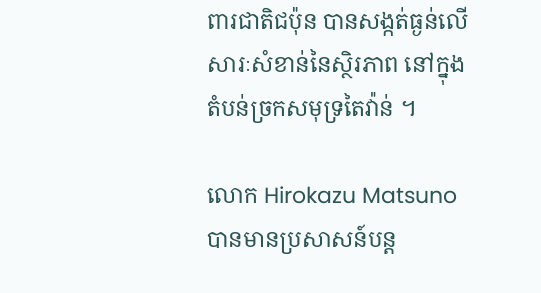ពារជាតិជប៉ុន បានសង្កត់ធ្ងន់លើសារៈសំខាន់នៃស្ថិរភាព នៅក្នុងតំបន់ច្រកសមុទ្រតៃវ៉ាន់ ។

លោក Hirokazu Matsuno បានមានប្រសាសន៍បន្ត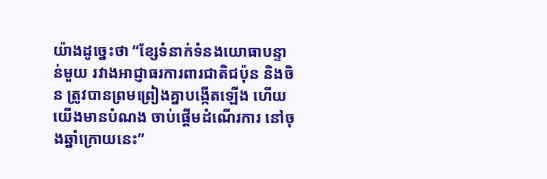យ៉ាងដូច្នេះថា “ខ្សែទំនាក់ទំនងយោធាបន្ទាន់មួយ រវាងអាជ្ញាធរការពារជាតិជប៉ុន និងចិន ត្រូវបានព្រមព្រៀងគ្នាបង្កើតឡើង ហើយយើងមានបំណង ចាប់ផ្តើមដំណើរការ នៅចុងឆ្នាំក្រោយនេះ”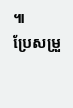៕
ប្រែសម្រួ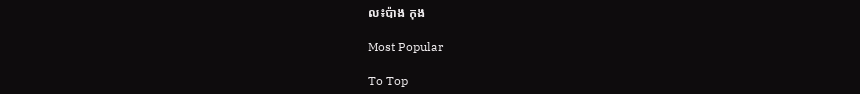ល៖ប៉ាង កុង

Most Popular

To Top